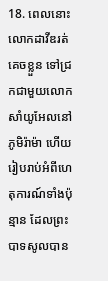18. ពេលនោះ លោកដាវីឌរត់គេចខ្លួន ទៅជ្រកជាមួយលោកសាំយូអែលនៅភូមិរ៉ាម៉ា ហើយរៀបរាប់អំពីហេតុការណ៍ទាំងប៉ុន្មាន ដែលព្រះបាទសូលបាន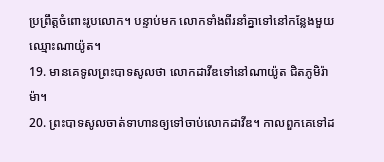ប្រព្រឹត្តចំពោះរូបលោក។ បន្ទាប់មក លោកទាំងពីរនាំគ្នាទៅនៅកន្លែងមួយ ឈ្មោះណាយ៉ូត។
19. មានគេទូលព្រះបាទសូលថា លោកដាវីឌទៅនៅណាយ៉ូត ជិតភូមិរ៉ាម៉ា។
20. ព្រះបាទសូលចាត់ទាហានឲ្យទៅចាប់លោកដាវីឌ។ កាលពួកគេទៅដ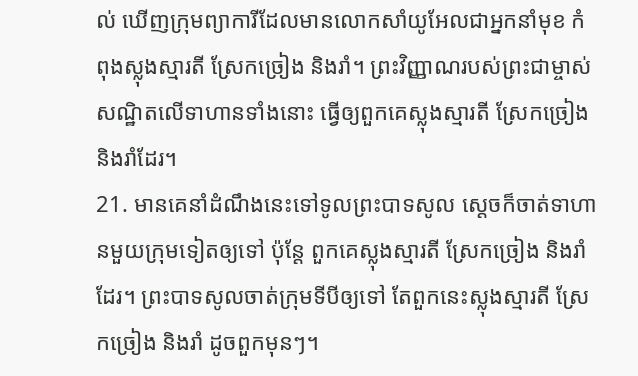ល់ ឃើញក្រុមព្យាការីដែលមានលោកសាំយូអែលជាអ្នកនាំមុខ កំពុងស្លុងស្មារតី ស្រែកច្រៀង និងរាំ។ ព្រះវិញ្ញាណរបស់ព្រះជាម្ចាស់សណ្ឋិតលើទាហានទាំងនោះ ធ្វើឲ្យពួកគេស្លុងស្មារតី ស្រែកច្រៀង និងរាំដែរ។
21. មានគេនាំដំណឹងនេះទៅទូលព្រះបាទសូល ស្ដេចក៏ចាត់ទាហានមួយក្រុមទៀតឲ្យទៅ ប៉ុន្តែ ពួកគេស្លុងស្មារតី ស្រែកច្រៀង និងរាំដែរ។ ព្រះបាទសូលចាត់ក្រុមទីបីឲ្យទៅ តែពួកនេះស្លុងស្មារតី ស្រែកច្រៀង និងរាំ ដូចពួកមុនៗ។